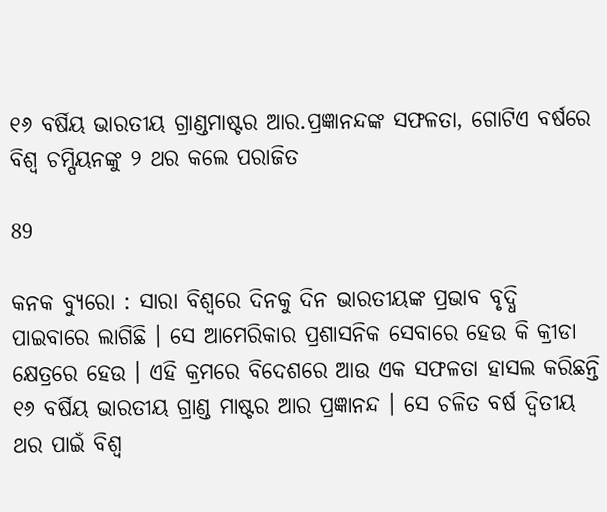୧୬ ବର୍ଷିୟ ଭାରତୀୟ ଗ୍ରାଣ୍ଡମାଷ୍ଟର ଆର.ପ୍ରଜ୍ଞାନନ୍ଦଙ୍କ ସଫଳତା, ଗୋଟିଏ ବର୍ଷରେ ବିଶ୍ୱ ଚମ୍ପିୟନଙ୍କୁ ୨ ଥର କଲେ ପରାଜିତ

89

କନକ ବ୍ୟୁରୋ : ସାରା ବିଶ୍ୱରେ ଦିନକୁ ଦିନ ଭାରତୀୟଙ୍କ ପ୍ରଭାବ ବୃଦ୍ଧି ପାଇବାରେ ଲାଗିଛି । ସେ ଆମେରିକାର ପ୍ରଶାସନିକ ସେବାରେ ହେଉ କି କ୍ରୀଡା କ୍ଷେତ୍ରରେ ହେଉ । ଏହି କ୍ରମରେ ବିଦେଶରେ ଆଉ ଏକ ସଫଳତା ହାସଲ କରିଛନ୍ତି ୧୬ ବର୍ଷିୟ ଭାରତୀୟ ଗ୍ରାଣ୍ଡ ମାଷ୍ଟର ଆର ପ୍ରଜ୍ଞାନନ୍ଦ । ସେ ଚଳିତ ବର୍ଷ ଦ୍ୱିତୀୟ ଥର ପାଇଁ ବିଶ୍ୱ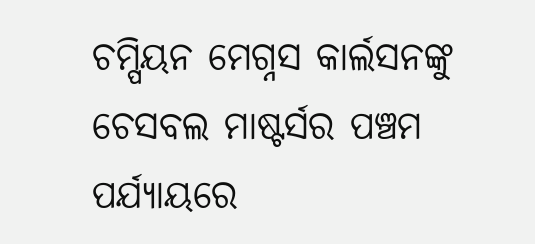ଚମ୍ପିୟନ ମେଗ୍ନସ କାର୍ଲସନଙ୍କୁ ଚେସବଲ ମାଷ୍ଟର୍ସର ପଞ୍ଚମ ପର୍ଯ୍ୟାୟରେ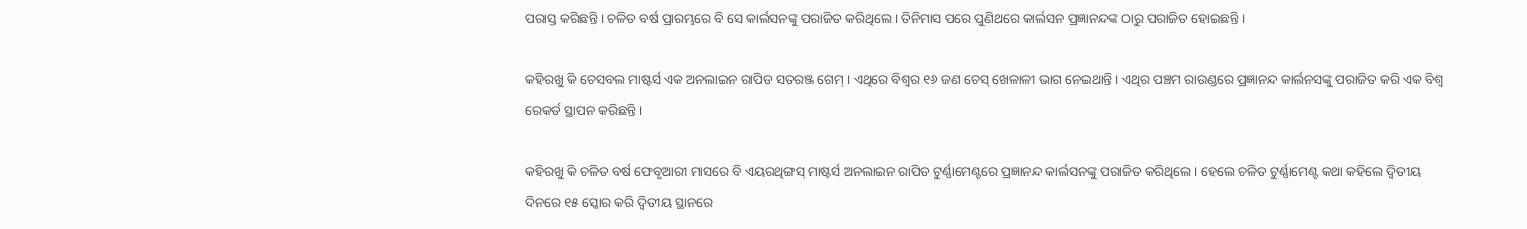ପରାସ୍ତ କରିଛନ୍ତି । ଚଳିତ ବର୍ଷ ପ୍ରାରମ୍ଭରେ ବି ସେ କାର୍ଲସନଙ୍କୁ ପରାଜିତ କରିଥିଲେ । ତିନିମାସ ପରେ ପୁଣିଥରେ କାର୍ଲସନ ପ୍ରଜ୍ଞାନନ୍ଦଙ୍କ ଠାରୁ ପରାଜିତ ହୋଇଛନ୍ତି ।

କହିରଖୁ କି ଚେସବଲ ମାଷ୍ଟର୍ସ ଏକ ଅନଲାଇନ ରାପିଡ ସତରଞ୍ଜ ଗେମ୍ । ଏଥିରେ ବିଶ୍ୱର ୧୬ ଜଣ ଚେସ୍ ଖେଳାଳୀ ଭାଗ ନେଇଥାନ୍ତି । ଏଥିର ପଞ୍ଚମ ରାଉଣ୍ଡରେ ପ୍ରଜ୍ଞାନନ୍ଦ କାର୍ଲନସଙ୍କୁ ପରାଜିତ କରି ଏକ ବିଶ୍ୱ ରେକର୍ଡ ସ୍ଥାପନ କରିଛନ୍ତି ।

କହିରଖୁ କି ଚଳିତ ବର୍ଷ ଫେବୃଆରୀ ମାସରେ ବି ଏୟରଥିଙ୍ଗସ୍ ମାଷ୍ଟର୍ସ ଅନଲାଇନ ରାପିଡ ଟୁର୍ଣ୍ଣାମେଣ୍ଟରେ ପ୍ରଜ୍ଞାନନ୍ଦ କାର୍ଲସନଙ୍କୁ ପରାଜିତ କରିଥିଲେ । ହେଲେ ଚଳିତ ଟୁର୍ଣ୍ଣାମେଣ୍ଟ କଥା କହିଲେ ଦ୍ୱିତୀୟ ଦିନରେ ୧୫ ସ୍କୋର କରି ଦ୍ୱିତୀୟ ସ୍ଥାନରେ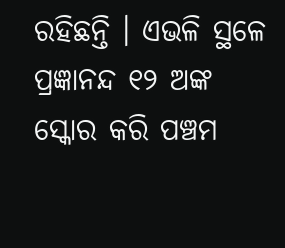ରହିଛନ୍ତି । ଏଭଳି ସ୍ଥଳେ ପ୍ରଜ୍ଞାନନ୍ଦ ୧୨ ଅଙ୍କ ସ୍କୋର କରି ପଞ୍ଚମ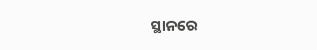ସ୍ଥାନରେ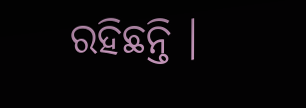ରହିଛନ୍ତି ।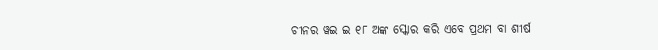ଚୀନର ୱଇ ଇ ୧୮ ଅଙ୍କ ସ୍କୋର କରି ଏବେ ପ୍ରଥମ ବା ଶୀର୍ଷ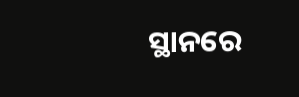ସ୍ଥାନରେ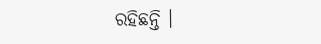ରହିଛନ୍ତି ।